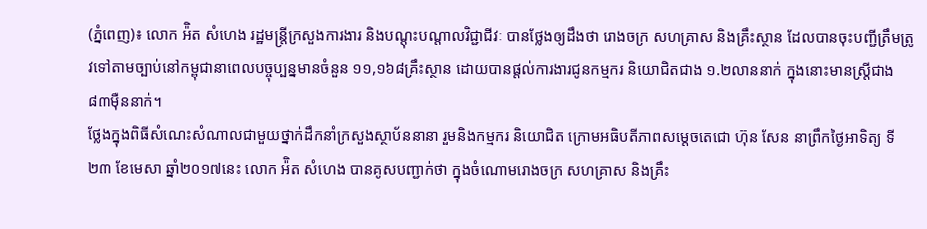(ភ្នំពេញ)៖ លោក អ៉ិត សំហេង រដ្ឋមន្រ្តីក្រសួងការងារ និងបណ្តុះបណ្តាលវិជ្ជាជីវៈ បានថ្លែងឲ្យដឹងថា រោងចក្រ សហគ្រាស និងគ្រឹះស្ថាន ដែលបានចុះបញ្ជីត្រឹមត្រូវទៅតាមច្បាប់នៅកម្ពុជានាពេលបច្ចុប្បន្នមានចំនួន ១១,១៦៨គ្រឹះស្ថាន ដោយបានផ្តល់ការងារជូនកម្មករ និយោជិតជាង ១.២លាននាក់ ក្នុងនោះមានស្រ្តីជាង ៨៣ម៉ឺននាក់។
ថ្លែងក្នុងពិធីសំណេះសំណាលជាមួយថ្នាក់ដឹកនាំក្រសួងស្ថាប័ននានា រួមនិងកម្មករ និយោជិត ក្រោមអធិបតីភាពសម្តេចតេជោ ហ៊ុន សែន នាព្រឹកថ្ងៃអាទិត្យ ទី២៣ ខែមេសា ឆ្នាំ២០១៧នេះ លោក អ៉ិត សំហេង បានគូសបញ្ជាក់ថា ក្នុងចំណោមរោងចក្រ សហគ្រាស និងគ្រឹះ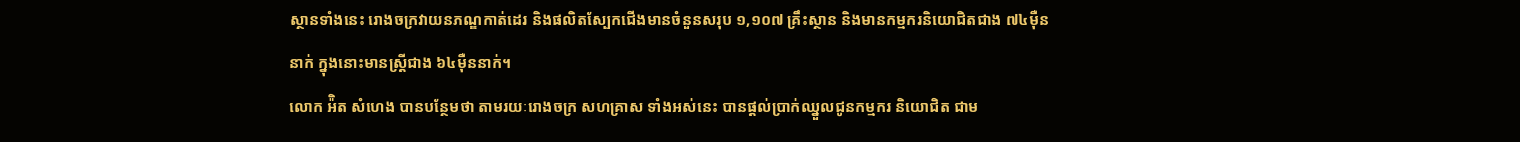ស្ថានទាំងនេះ រោងចក្រវាយនភណ្ឌកាត់ដេរ និងផលិតស្បែកជើងមានចំនួនសរុប ១,១០៧ គ្រឹះស្ថាន និងមានកម្មករនិយោជិតជាង ៧៤ម៉ឺននាក់ ក្នុងនោះមានស្រ្តីជាង ៦៤ម៉ឺននាក់។
លោក អ៉ិត សំហេង បានបន្ថែមថា តាមរយៈរោងចក្រ សហគ្រាស ទាំងអស់នេះ បានផ្តល់ប្រាក់ឈ្នួលជូនកម្មករ និយោជិត ជាម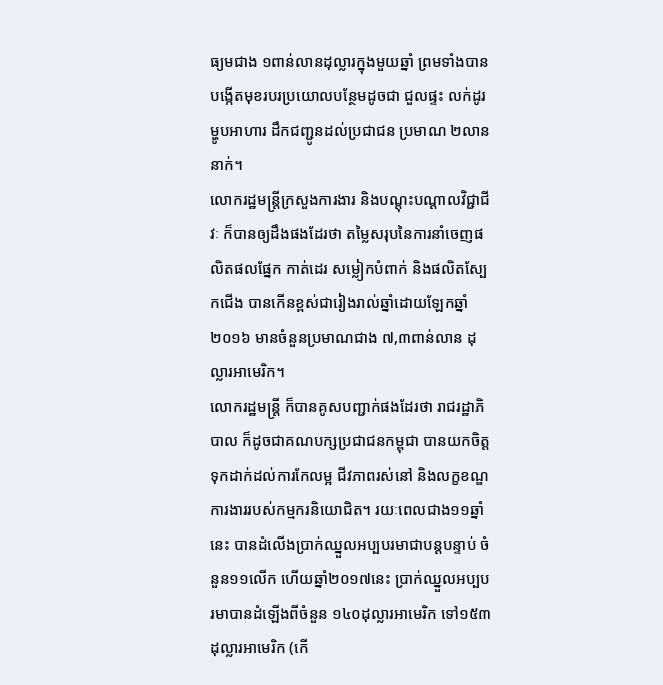ធ្យមជាង ១ពាន់លានដុល្លារក្នុងមួយឆ្នាំ ព្រមទាំងបានបង្កើតមុខរបរប្រយោលបន្ថែមដូចជា ជួលផ្ទះ លក់ដូរម្ហូបអាហារ ដឹកជញ្ជូនដល់ប្រជាជន ប្រមាណ ២លាននាក់។
លោករដ្ឋមន្រ្តីក្រសួងការងារ និងបណ្តុះបណ្តាលវិជ្ជាជីវៈ ក៏បានឲ្យដឹងផងដែរថា តម្លៃសរុបនៃការនាំចេញផលិតផលផ្នែក កាត់ដេរ សម្លៀកបំពាក់ និងផលិតស្បែកជើង បានកើនខ្ពស់ជារៀងរាល់ឆ្នាំដោយឡែកឆ្នាំ២០១៦ មានចំនួនប្រមាណជាង ៧,៣ពាន់លាន ដុល្លារអាមេរិក។
លោករដ្ឋមន្រ្តី ក៏បានគូសបញ្ជាក់ផងដែរថា រាជរដ្ឋាភិបាល ក៏ដូចជាគណបក្សប្រជាជនកម្ពុជា បានយកចិត្ដទុកដាក់ដល់ការកែលម្អ ជីវភាពរស់នៅ និងលក្ខខណ្ឌការងាររបស់កម្មករនិយោជិត។ រយៈពេលជាង១១ឆ្នាំនេះ បានដំលើងប្រាក់ឈ្នួលអប្បបរមាជាបន្ដបន្ទាប់ ចំនួន១១លើក ហើយឆ្នាំ២០១៧នេះ ប្រាក់ឈ្នួលអប្បបរមាបានដំឡើងពីចំនួន ១៤០ដុល្លារអាមេរិក ទៅ១៥៣ ដុល្លារអាមេរិក (កើ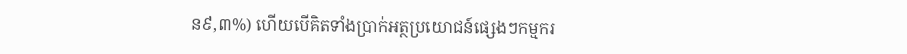ន៩,៣%) ហើយបើគិតទាំងប្រាក់អត្ថប្រយោជន៍ផ្សេងៗកម្មករ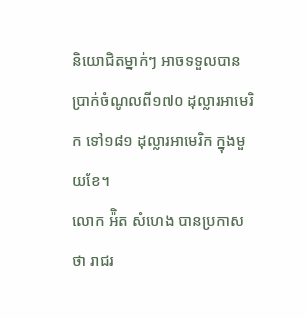និយោជិតម្នាក់ៗ អាចទទួលបានប្រាក់ចំណូលពី១៧០ ដុល្លារអាមេរិក ទៅ១៨១ ដុល្លារអាមេរិក ក្នុងមួយខែ។
លោក អ៉ិត សំហេង បានប្រកាសថា រាជរ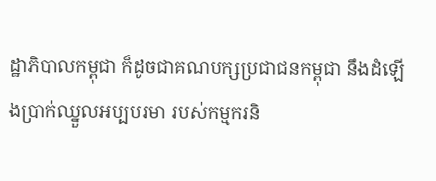ដ្ឋាភិបាលកម្ពុជា ក៏ដូចជាគណបក្សប្រជាជនកម្ពុជា នឹងដំឡើងប្រាក់ឈ្នួលអប្បបរមា របស់កម្មករនិ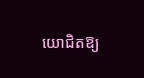យោជិតឱ្យ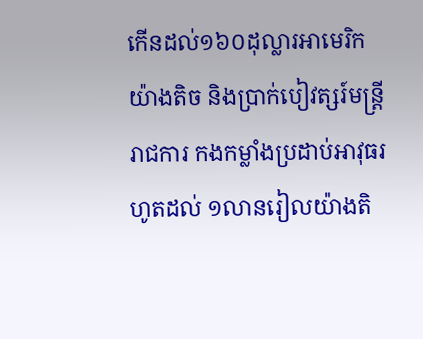កើនដល់១៦០ដុល្លារអាមេរិកយ៉ាងតិច និងប្រាក់បៀវត្សរ៍មន្រ្តីរាជការ កងកម្លាំងប្រដាប់អាវុធរហូតដល់ ១លានរៀលយ៉ាងតិ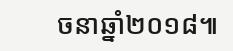ចនាឆ្នាំ២០១៨៕